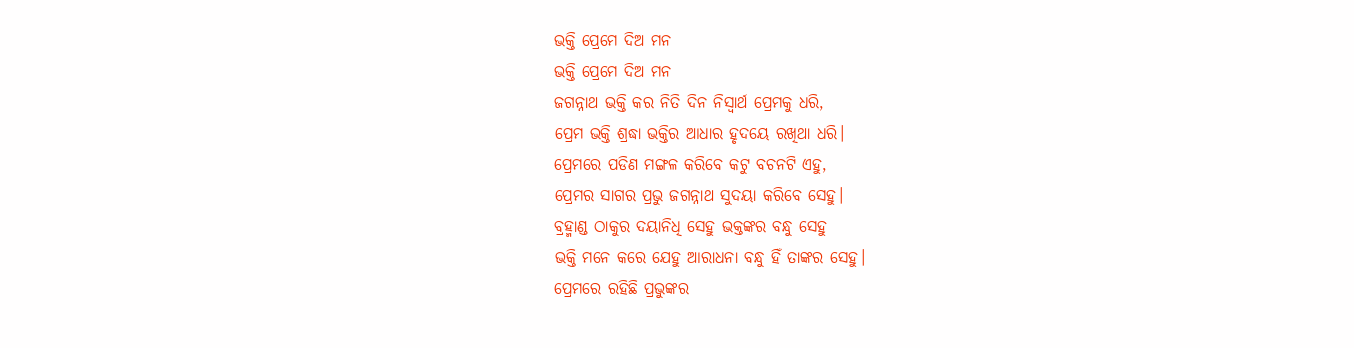ଭକ୍ତି ପ୍ରେମେ ଦିଅ ମନ
ଭକ୍ତି ପ୍ରେମେ ଦିଅ ମନ
ଜଗନ୍ନାଥ ଭକ୍ତି କର ନିତି ଦିନ ନିସ୍ବାର୍ଥ ପ୍ରେମକୁ ଧରି,
ପ୍ରେମ ଭକ୍ତି ଶ୍ରଦ୍ଧା ଭକ୍ତିର ଆଧାର ହୃଦୟେ ରଖିଥା ଧରି।
ପ୍ରେମରେ ପଡିଣ ମଙ୍ଗଳ କରିବେ କଟୁ ବଚନଟି ଏହୁ,
ପ୍ରେମର ସାଗର ପ୍ରଭୁ ଜଗନ୍ନାଥ ସୁଦୟା କରିବେ ସେହୁ।
ବ୍ରହ୍ମାଣ୍ଡ ଠାକୁର ଦୟାନିଧି ସେହୁ ଭକ୍ତଙ୍କର ବନ୍ଧୁ ସେହୁ
ଭକ୍ତି ମନେ କରେ ଯେହୁ ଆରାଧନା ବନ୍ଧୁ ହିଁ ତାଙ୍କର ସେହୁ।
ପ୍ରେମରେ ରହିଛି ପ୍ରଭୁଙ୍କର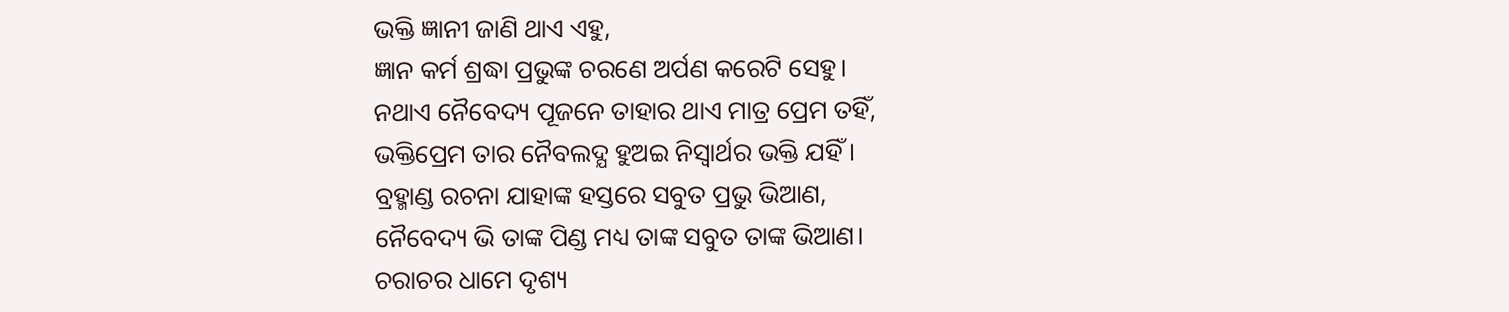ଭକ୍ତି ଜ୍ଞାନୀ ଜାଣି ଥାଏ ଏହୁ,
ଜ୍ଞାନ କର୍ମ ଶ୍ରଦ୍ଧା ପ୍ରଭୁଙ୍କ ଚରଣେ ଅର୍ପଣ କରେଟି ସେହୁ।
ନଥାଏ ନୈବେଦ୍ୟ ପୂଜନେ ତାହାର ଥାଏ ମାତ୍ର ପ୍ରେମ ତହିଁ,
ଭକ୍ତିପ୍ରେମ ତାର ନୈବଲଦ୍ଯ ହୁଅଇ ନିସ୍ବାର୍ଥର ଭକ୍ତି ଯହିଁ।
ବ୍ରହ୍ମାଣ୍ଡ ରଚନା ଯାହାଙ୍କ ହସ୍ତରେ ସବୁତ ପ୍ରଭୁ ଭିଆଣ,
ନୈବେଦ୍ୟ ଭି ତାଙ୍କ ପିଣ୍ଡ ମଧ୍ୟ ତାଙ୍କ ସବୁତ ତାଙ୍କ ଭିଆଣ।
ଚରାଚର ଧାମେ ଦୃଶ୍ୟ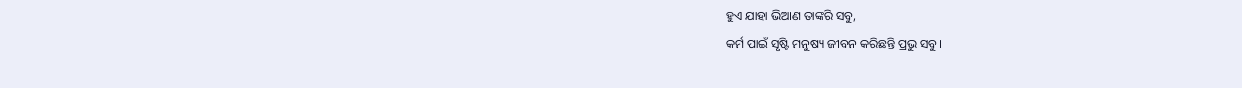ହୁଏ ଯାହା ଭିଆଣ ତାଙ୍କରି ସବୁ,
କର୍ମ ପାଇଁ ସୃଷ୍ଟି ମନୁଷ୍ୟ ଜୀବନ କରିଛନ୍ତି ପ୍ରଭୁ ସବୁ।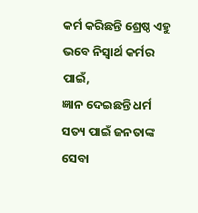କର୍ମ କରିଛନ୍ତି ଶ୍ରେଷ୍ଠ ଏହୁ ଭବେ ନିସ୍ବାର୍ଥ କର୍ମର ପାଇଁ,
ଜ୍ଞାନ ଦେଇଛନ୍ତି ଧର୍ମ ସତ୍ୟ ପାଇଁ ଜନତାଙ୍କ ସେବା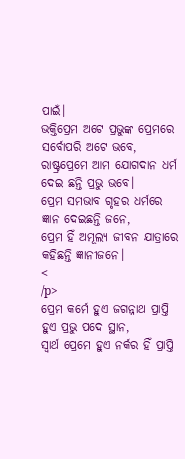ପାଇଁ।
ଭକ୍ତିପ୍ରେମ ଅଟେ ପ୍ରଭୁଙ୍କ ପ୍ରେମରେ ସର୍ବୋପରି ଅଟେ ଭବେ,
ରାଷ୍ଟ୍ରପ୍ରେମେ ଆମ ଯୋଗଦାନ ଧର୍ମ ଦେଇ ଛନ୍ତି ପ୍ରଭୁ ଭବେ।
ପ୍ରେମ ସମଭାବ ଗୃହର ଧର୍ମରେ ଜ୍ଞାନ ଦେଇଛନ୍ତି ଜନେ,
ପ୍ରେମ ହିଁ ଅମୂଲ୍ୟ ଜୀବନ ଯାତ୍ରାରେ କହିଛନ୍ତି ଜ୍ଞାନୀଜନେ।
<
/p>
ପ୍ରେମ କର୍ମେ ହୁଏ ଜଗନ୍ନାଥ ପ୍ରାପ୍ତି ହୁଏ ପ୍ରଭୁ ପଦେ ସ୍ଥାନ,
ସ୍ବାର୍ଥ ପ୍ରେମେ ହୁଏ ନର୍କର ହିଁ ପ୍ରାପ୍ତି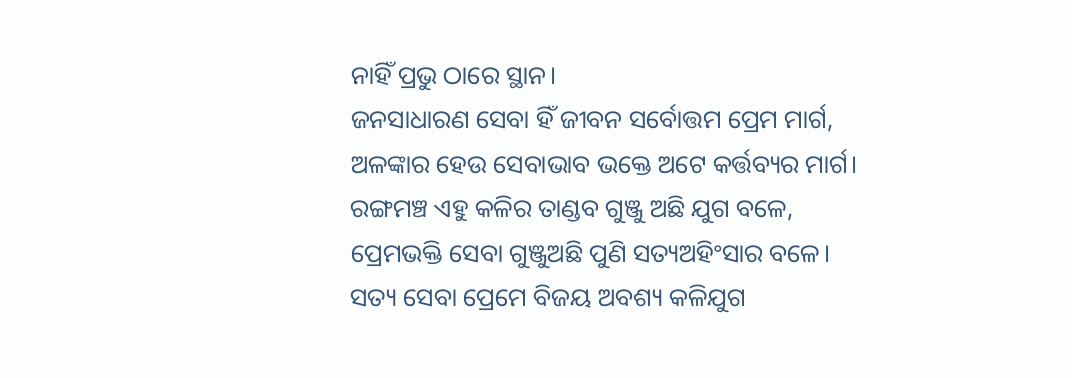ନାହିଁ ପ୍ରଭୁ ଠାରେ ସ୍ଥାନ।
ଜନସାଧାରଣ ସେବା ହିଁ ଜୀବନ ସର୍ବୋତ୍ତମ ପ୍ରେମ ମାର୍ଗ,
ଅଳଙ୍କାର ହେଉ ସେବାଭାବ ଭକ୍ତେ ଅଟେ କର୍ତ୍ତବ୍ୟର ମାର୍ଗ।
ରଙ୍ଗମଞ୍ଚ ଏହୁ କଳିର ତାଣ୍ଡବ ଗୁଞ୍ଜୁ ଅଛି ଯୁଗ ବଳେ,
ପ୍ରେମଭକ୍ତି ସେବା ଗୁଞ୍ଜୁଅଛି ପୁଣି ସତ୍ୟଅହିଂସାର ବଳେ।
ସତ୍ୟ ସେବା ପ୍ରେମେ ବିଜୟ ଅବଶ୍ୟ କଳିଯୁଗ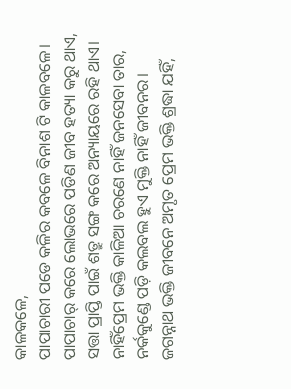କାଳକଳେ,
ପାପାଚାରୀ ପଡେ କଳିର କବଳେ ବିନାଶ ଟି କାଳବଳେ।
ପାପାଚାର୍ କରେ ଲୋଭରେ ପଡିଣ ଜୀବ ହତ୍ୟା କରୁ ଥାଏ,
ସତ୍ତା ପ୍ରାପ୍ତି ପାଇଁ ଶତ୍ରୁ ସଙ୍ଗ କରେ ଅନ୍ୟାୟରେ ରହି ଥାଏ।
ନାହିଁପ୍ରେମ ଭକ୍ତି କାଳିଆ ଚରଣେ ନାହିଁ ଜନସେବା ତାର,
ନର୍କକୁଣ୍ଡେ ପଡ଼ି କଲବଲ ହୁଏ ମୁକ୍ତି ନାହିଁ ଜୀବନର।
ଜଗନ୍ନାଥ ଭକ୍ତି ଜୀବନେ ଅମୃତ ପ୍ରେମ ଭକ୍ତି ଶ୍ରଦ୍ଧା ଯହିଁ,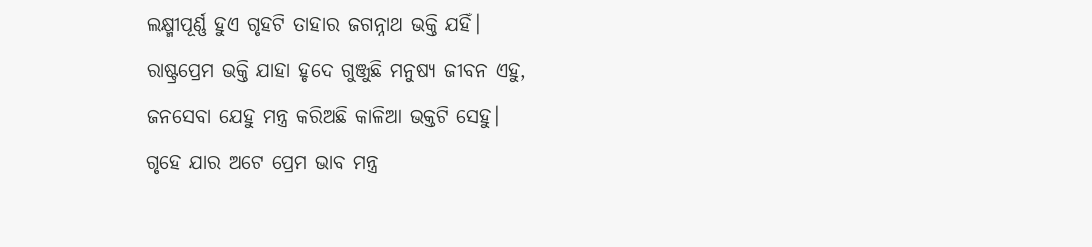ଲକ୍ଷ୍ମୀପୂର୍ଣ୍ଣ ହୁଏ ଗୃହଟି ତାହାର ଜଗନ୍ନାଥ ଭକ୍ତି ଯହିଁ।
ରାଷ୍ଟ୍ରପ୍ରେମ ଭକ୍ତି ଯାହା ହୃଦେ ଗୁଞ୍ଜୁଛି ମନୁଷ୍ୟ ଜୀବନ ଏହୁ,
ଜନସେବା ଯେହୁ ମନ୍ତ୍ର କରିଅଛି କାଳିଆ ଭକ୍ତଟି ସେହୁ।
ଗୃହେ ଯାର ଅଟେ ପ୍ରେମ ଭାବ ମନ୍ତ୍ର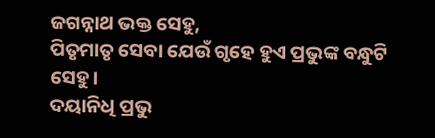ଜଗନ୍ନାଥ ଭକ୍ତ ସେହୁ,
ପିତୃମାତୃ ସେବା ଯେଉଁ ଗୃହେ ହୁଏ ପ୍ରଭୁଙ୍କ ବନ୍ଧୁଟି ସେହୁ।
ଦୟାନିଧି ପ୍ରଭୁ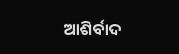ଆଶିର୍ବାଦ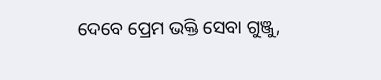ଦେବେ ପ୍ରେମ ଭକ୍ତି ସେବା ଗୁଞ୍ଜୁ,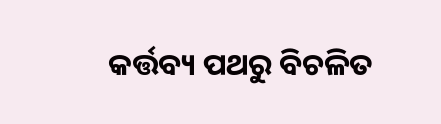କର୍ତ୍ତବ୍ୟ ପଥରୁ ବିଚଳିତ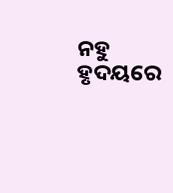ନହୁ ହୃଦୟରେ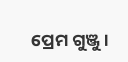ପ୍ରେମ ଗୁଞ୍ଜୁ।